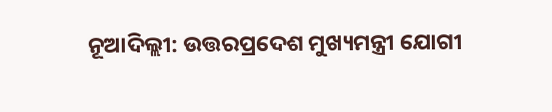ନୂଆଦିଲ୍ଲୀ: ଉତ୍ତରପ୍ରଦେଶ ମୁଖ୍ୟମନ୍ତ୍ରୀ ଯୋଗୀ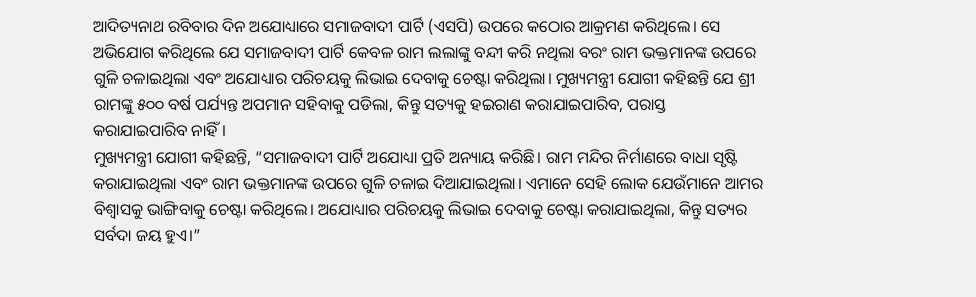ଆଦିତ୍ୟନାଥ ରବିବାର ଦିନ ଅଯୋଧ୍ୟାରେ ସମାଜବାଦୀ ପାର୍ଟି (ଏସପି) ଉପରେ କଠୋର ଆକ୍ରମଣ କରିଥିଲେ। ସେ ଅଭିଯୋଗ କରିଥିଲେ ଯେ ସମାଜବାଦୀ ପାର୍ଟି କେବଳ ରାମ ଲଲାଙ୍କୁ ବନ୍ଦୀ କରି ନଥିଲା ବରଂ ରାମ ଭକ୍ତମାନଙ୍କ ଉପରେ ଗୁଳି ଚଳାଇଥିଲା ଏବଂ ଅଯୋଧ୍ୟାର ପରିଚୟକୁ ଲିଭାଇ ଦେବାକୁ ଚେଷ୍ଟା କରିଥିଲା। ମୁଖ୍ୟମନ୍ତ୍ରୀ ଯୋଗୀ କହିଛନ୍ତି ଯେ ଶ୍ରୀ ରାମଙ୍କୁ ୫୦୦ ବର୍ଷ ପର୍ଯ୍ୟନ୍ତ ଅପମାନ ସହିବାକୁ ପଡିଲା, କିନ୍ତୁ ସତ୍ୟକୁ ହଇରାଣ କରାଯାଇପାରିବ, ପରାସ୍ତ କରାଯାଇପାରିବ ନାହିଁ।
ମୁଖ୍ୟମନ୍ତ୍ରୀ ଯୋଗୀ କହିଛନ୍ତି, “ସମାଜବାଦୀ ପାର୍ଟି ଅଯୋଧ୍ୟା ପ୍ରତି ଅନ୍ୟାୟ କରିଛି। ରାମ ମନ୍ଦିର ନିର୍ମାଣରେ ବାଧା ସୃଷ୍ଟି କରାଯାଇଥିଲା ଏବଂ ରାମ ଭକ୍ତମାନଙ୍କ ଉପରେ ଗୁଳି ଚଳାଇ ଦିଆଯାଇଥିଲା। ଏମାନେ ସେହି ଲୋକ ଯେଉଁମାନେ ଆମର ବିଶ୍ୱାସକୁ ଭାଙ୍ଗିବାକୁ ଚେଷ୍ଟା କରିଥିଲେ। ଅଯୋଧ୍ୟାର ପରିଚୟକୁ ଲିଭାଇ ଦେବାକୁ ଚେଷ୍ଟା କରାଯାଇଥିଲା, କିନ୍ତୁ ସତ୍ୟର ସର୍ବଦା ଜୟ ହୁଏ।”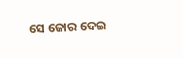ସେ ଜୋର ଦେଇ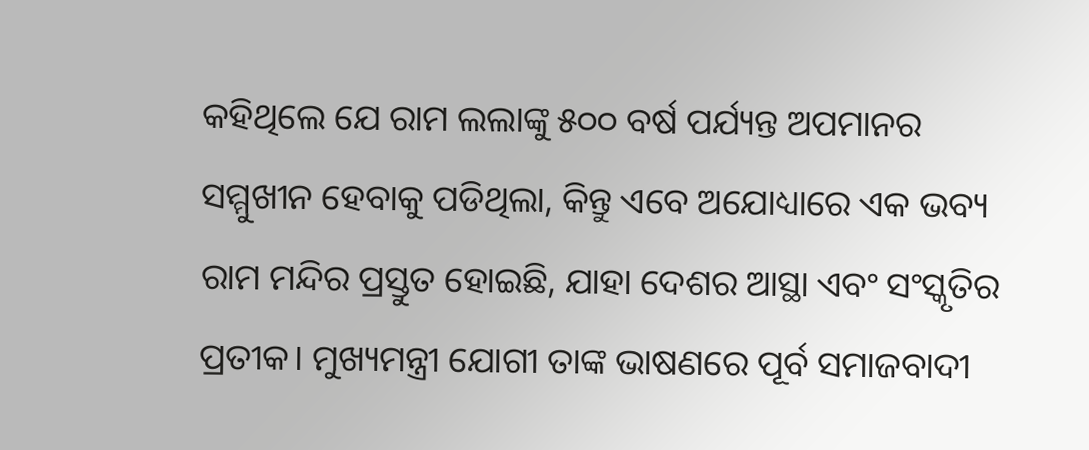କହିଥିଲେ ଯେ ରାମ ଲଲାଙ୍କୁ ୫୦୦ ବର୍ଷ ପର୍ଯ୍ୟନ୍ତ ଅପମାନର ସମ୍ମୁଖୀନ ହେବାକୁ ପଡିଥିଲା, କିନ୍ତୁ ଏବେ ଅଯୋଧ୍ୟାରେ ଏକ ଭବ୍ୟ ରାମ ମନ୍ଦିର ପ୍ରସ୍ତୁତ ହୋଇଛି, ଯାହା ଦେଶର ଆସ୍ଥା ଏବଂ ସଂସ୍କୃତିର ପ୍ରତୀକ। ମୁଖ୍ୟମନ୍ତ୍ରୀ ଯୋଗୀ ତାଙ୍କ ଭାଷଣରେ ପୂର୍ବ ସମାଜବାଦୀ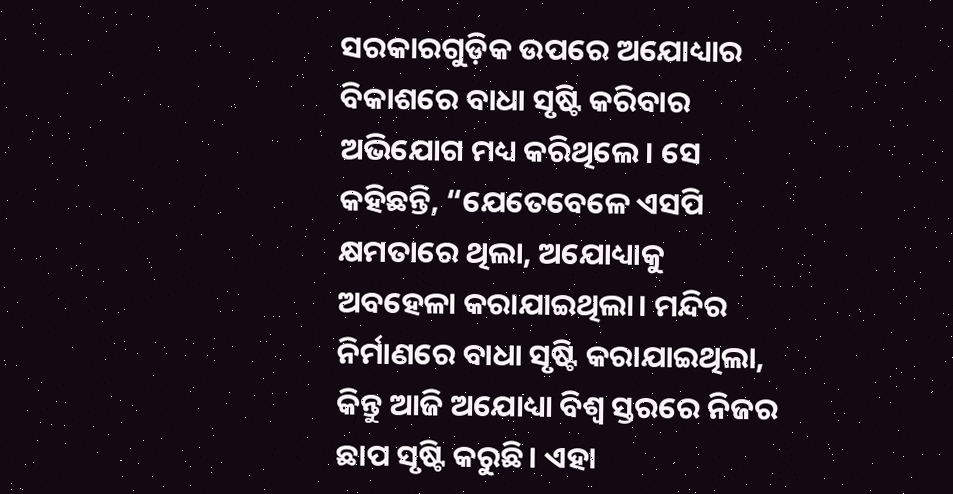ସରକାରଗୁଡ଼ିକ ଉପରେ ଅଯୋଧ୍ୟାର ବିକାଶରେ ବାଧା ସୃଷ୍ଟି କରିବାର ଅଭିଯୋଗ ମଧ୍ୟ କରିଥିଲେ। ସେ କହିଛନ୍ତି, “ଯେତେବେଳେ ଏସପି କ୍ଷମତାରେ ଥିଲା, ଅଯୋଧ୍ୟାକୁ ଅବହେଳା କରାଯାଇଥିଲା। ମନ୍ଦିର ନିର୍ମାଣରେ ବାଧା ସୃଷ୍ଟି କରାଯାଇଥିଲା, କିନ୍ତୁ ଆଜି ଅଯୋଧ୍ୟା ବିଶ୍ୱ ସ୍ତରରେ ନିଜର ଛାପ ସୃଷ୍ଟି କରୁଛି। ଏହା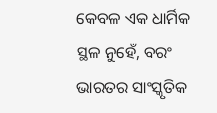କେବଳ ଏକ ଧାର୍ମିକ ସ୍ଥଳ ନୁହେଁ, ବରଂ ଭାରତର ସାଂସ୍କୃତିକ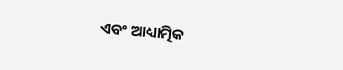ଏବଂ ଆଧ୍ୟାତ୍ମିକ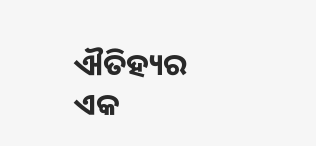ଐତିହ୍ୟର ଏକ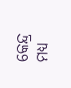କେନ୍ଦ୍ର ମଧ୍ୟ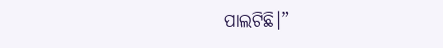ପାଲଟିଛି।”